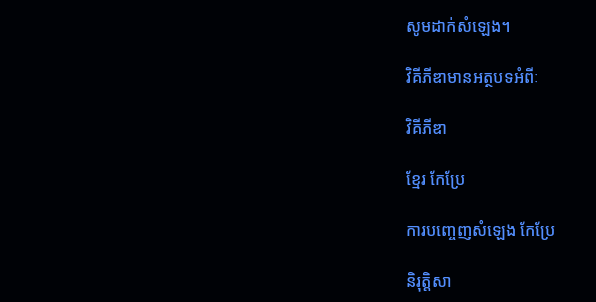សូមដាក់សំឡេង។

វិគីភីឌាមានអត្ថបទអំពីៈ

វិគីភីឌា

ខ្មែរ កែប្រែ

ការបញ្ចេញសំឡេង កែប្រែ

និរុត្តិសា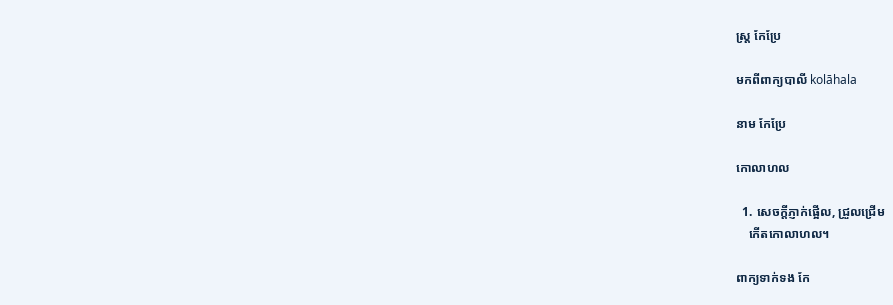ស្ត្រ កែប្រែ

មកពីពាក្យបាលី kolāhala

នាម កែប្រែ

កោលាហល

  1. សេចក្ដីភ្ញាក់ផ្អើល, ជ្រួលជ្រើម
    កើតកោលាហល។

ពាក្យទាក់ទង កែ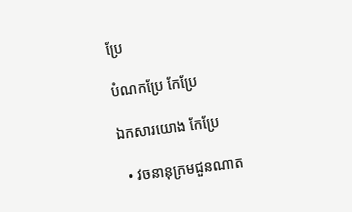ប្រែ

បំណកប្រែ កែប្រែ

ឯកសារយោង កែប្រែ

  • វចនានុក្រមជួនណាត